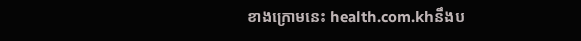ខាងក្រោមនេះ health.com.khនឹងប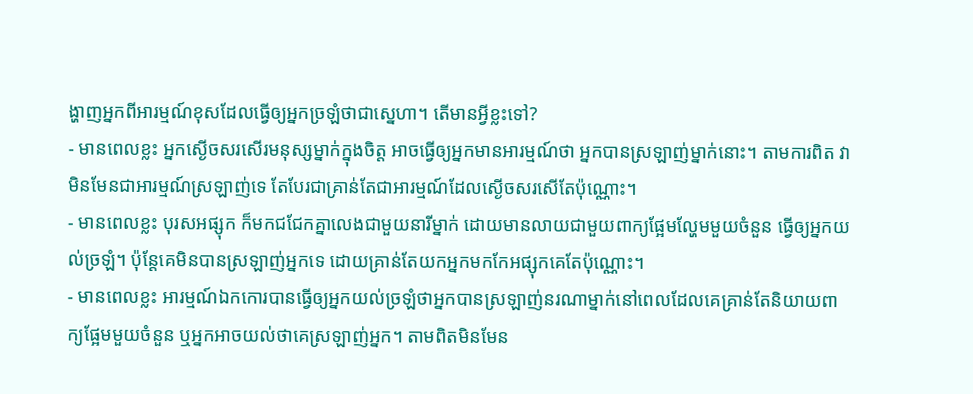ង្ហាញអ្នកពីអារម្មណ៍ខុសដែលធ្វើឲ្យអ្នកច្រឡំថាជាស្នេហា។ តើមានអ្វីខ្លះទៅ?
- មានពេលខ្លះ អ្នកស្ងើចសរសើរមនុស្សម្នាក់ក្នុងចិត្ត អាចធ្វើឲ្យអ្នកមានអារម្មណ៍ថា អ្នកបានស្រឡាញ់ម្នាក់នោះ។ តាមការពិត វាមិនមែនជាអារម្មណ៍ស្រឡាញ់ទេ តែបែរជាគ្រាន់តែជាអារម្មណ៍ដែលស្ងើចសរសើតែប៉ុណ្ណោះ។
- មានពេលខ្លះ បុរសអផ្សុក ក៏មកជជែកគ្នាលេងជាមួយនារីម្នាក់ ដោយមានលាយជាមួយពាក្យផ្អែមល្ហែមមួយចំនួន ធ្វើឲ្យអ្នកយល់ច្រឡំ។ ប៉ុន្តែគេមិនបានស្រឡាញ់អ្នកទេ ដោយគ្រាន់តែយកអ្នកមកកែអផ្សុកគេតែប៉ុណ្ណោះ។
- មានពេលខ្លះ អារម្មណ៍ឯកកោរបានធ្វើឲ្យអ្នកយល់ច្រឡំថាអ្នកបានស្រឡាញ់នរណាម្នាក់នៅពេលដែលគេគ្រាន់តែនិយាយពាក្យផ្អែមមួយចំនួន ឬអ្នកអាចយល់ថាគេស្រឡាញ់អ្នក។ តាមពិតមិនមែន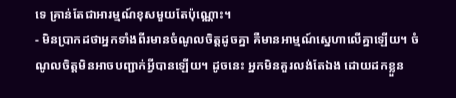ទេ គ្រាន់តែជាអារម្មណ៍ខុសមួយតែប៉ុណ្ណោះ។
- មិនប្រាកដថាអ្នកទាំងពីរមានចំណូលចិត្តដូចគ្នា គឺមានអាម្មណ៍ស្នេហាលើគ្នាឡើយ។ ចំណូលចិត្តមិនអាចបញ្ជាក់អ្វីបានឡើយ។ ដូចនេះ អ្នកមិនគួរលង់តែឯង ដោយដកខ្លួន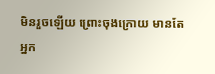មិនរួចឡើយ ព្រោះចុងក្រោយ មានតែអ្នក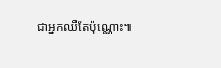ជាអ្នកឈឺតែប៉ុណ្ណោះ៕